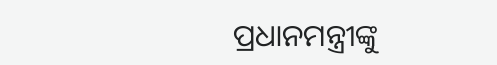ପ୍ରଧାନମନ୍ତ୍ରୀଙ୍କୁ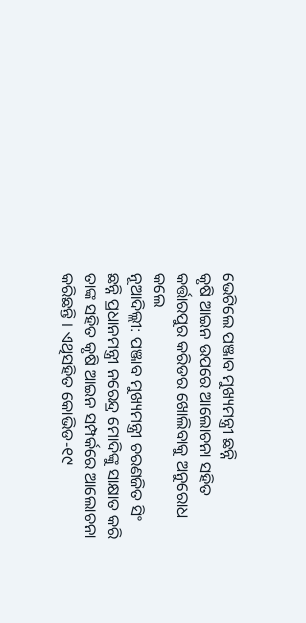ଭେଟିଲେ ପଞ୍ଜାବ ମୁଖ୍ୟମନ୍ତ୍ରୀ ଛନ୍ନି
କୃଷି ଆଇନ ଉପରେ ଆଲୋଚନା ସହିତ କର୍ତ୍ତାରପୁର କରିଡର ଖୋଲିବାକୁ ଅନୁରୋଧ କଲେ
ନୂଆଦିଲ୍ଲୀ: ପଞ୍ଜାବ ମୁଖ୍ୟମନ୍ତ୍ରୀ ଚରଣଜିତ ସିଂ ଛନ୍ନି ପ୍ରଧାନମନ୍ତ୍ରୀ ନରେନ୍ଦ୍ର ମୋଦିଙ୍କୁ ସାକ୍ଷାତ କରି ତାଙ୍କ ସହିତ କୃଷି ଆଇନ ସମ୍ପର୍କରେ ଆଲୋଚନା କରିଛନ୍ତି । ଏଥିସହିତ କୋଭିଡ-୧୯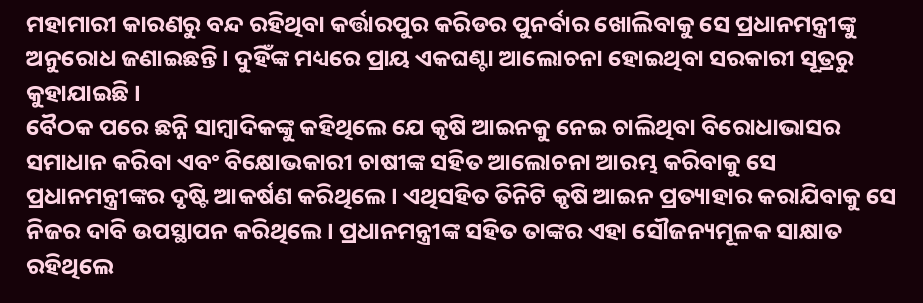ମହାମାରୀ କାରଣରୁ ବନ୍ଦ ରହିଥିବା କର୍ତ୍ତାରପୁର କରିଡର ପୁନର୍ବାର ଖୋଲିବାକୁ ସେ ପ୍ରଧାନମନ୍ତ୍ରୀଙ୍କୁ ଅନୁରୋଧ ଜଣାଇଛନ୍ତି । ଦୁହିଁଙ୍କ ମଧ୍ୟରେ ପ୍ରାୟ ଏକଘଣ୍ଟା ଆଲୋଚନା ହୋଇଥିବା ସରକାରୀ ସୂତ୍ରରୁ କୁହାଯାଇଛି ।
ବୈଠକ ପରେ ଛନ୍ନି ସାମ୍ବାଦିକଙ୍କୁ କହିଥିଲେ ଯେ କୃଷି ଆଇନକୁ ନେଇ ଚାଲିଥିବା ବିରୋଧାଭାସର ସମାଧାନ କରିବା ଏବଂ ବିକ୍ଷୋଭକାରୀ ଚାଷୀଙ୍କ ସହିତ ଆଲୋଚନା ଆରମ୍ଭ କରିବାକୁ ସେ ପ୍ରଧାନମନ୍ତ୍ରୀଙ୍କର ଦୃଷ୍ଟି ଆକର୍ଷଣ କରିଥିଲେ । ଏଥିସହିତ ତିନିଟି କୃଷି ଆଇନ ପ୍ରତ୍ୟାହାର କରାଯିବାକୁ ସେ ନିଜର ଦାବି ଉପସ୍ଥାପନ କରିଥିଲେ । ପ୍ରଧାନମନ୍ତ୍ରୀଙ୍କ ସହିତ ତାଙ୍କର ଏହା ସୌଜନ୍ୟମୂଳକ ସାକ୍ଷାତ ରହିଥିଲେ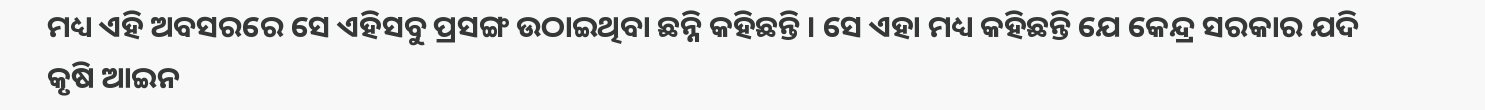ମଧ୍ୟ ଏହି ଅବସରରେ ସେ ଏହିସବୁ ପ୍ରସଙ୍ଗ ଉଠାଇଥିବା ଛନ୍ନି କହିଛନ୍ତି । ସେ ଏହା ମଧ୍ୟ କହିଛନ୍ତି ଯେ କେନ୍ଦ୍ର ସରକାର ଯଦି କୃଷି ଆଇନ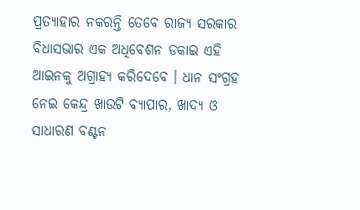ପ୍ରତ୍ୟାହାର ନକରନ୍ତି ତେବେ ରାଜ୍ୟ ସରକାର ବିଧାସଭାର ଏକ ଅଧିବେଶନ ଡକାଇ ଏହି ଆଇନକୁ ଅଗ୍ରାହ୍ୟ କରିଦେବେ । ଧାନ ସଂଗ୍ରହ ନେଇ କେନ୍ଦ୍ର ଖାଉଟି ବ୍ୟାପାର, ଖାଦ୍ୟ ଓ ସାଧାରଣ ବଣ୍ଟନ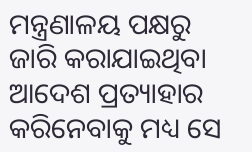ମନ୍ତ୍ରଣାଳୟ ପକ୍ଷରୁ ଜାରି କରାଯାଇଥିବା ଆଦେଶ ପ୍ରତ୍ୟାହାର କରିନେବାକୁ ମଧ୍ୟ ସେ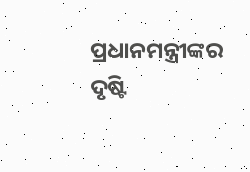ପ୍ରଧାନମନ୍ତ୍ରୀଙ୍କର ଦୃଷ୍ଟି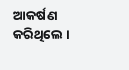ଆକର୍ଷଣ କରିଥିଲେ ।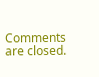Comments are closed.